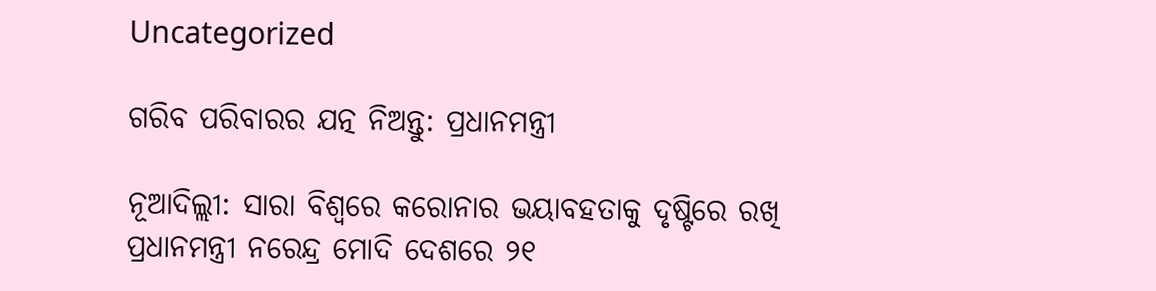Uncategorized

ଗରିବ ପରିବାରର ଯତ୍ନ ନିଅନ୍ତୁ: ପ୍ରଧାନମନ୍ତ୍ରୀ

ନୂଆଦିଲ୍ଲୀ: ସାରା ବିଶ୍ୱରେ କରୋନାର ଭୟାବହତାକୁ ଦୃଷ୍ଟିରେ ରଖି ପ୍ରଧାନମନ୍ତ୍ରୀ ନରେନ୍ଦ୍ର ମୋଦି ଦେଶରେ ୨୧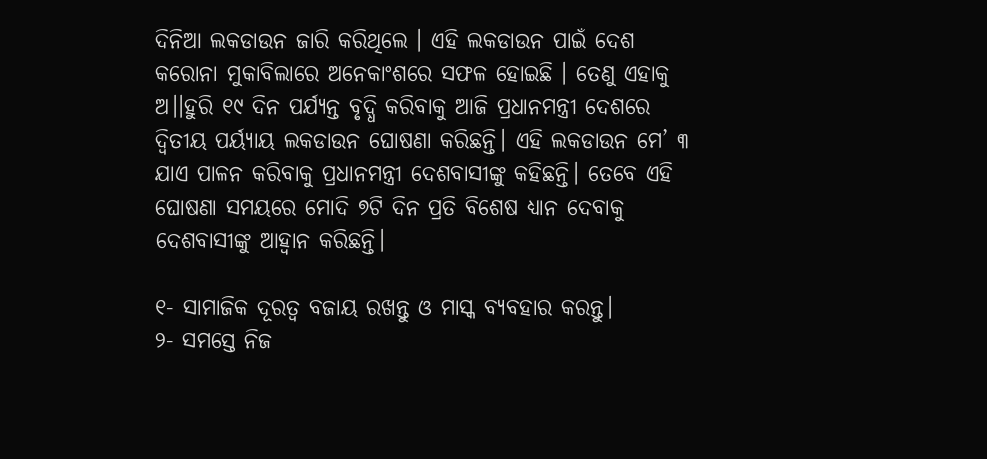ଦିନିଆ ଲକଡାଉନ ଜାରି କରିଥିଲେ । ଏହି ଲକଡାଉନ ପାଇଁ ଦେଶ କରୋନା ମୁକାବିଲାରେ ଅନେକାଂଶରେ ସଫଳ ହୋଇଛି । ତେଣୁ ଏହାକୁ ଅ।।ହୁରି ୧୯ ଦିନ ପର୍ଯ୍ୟନ୍ତ ବୃଦ୍ଧି କରିବାକୁ ଆଜି ପ୍ରଧାନମନ୍ତ୍ରୀ ଦେଶରେ ଦ୍ୱିତୀୟ ପର୍ୟ୍ୟାୟ ଲକଡାଉନ ଘୋଷଣା କରିଛନ୍ତି। ଏହି ଲକଡାଉନ ମେ’ ୩ ଯାଏ ପାଳନ କରିବାକୁ ପ୍ରଧାନମନ୍ତ୍ରୀ ଦେଶବାସୀଙ୍କୁ କହିଛନ୍ତି। ତେବେ ଏହି ଘୋଷଣା ସମୟରେ ମୋଦି ୭ଟି ଦିନ ପ୍ରତି ବିଶେଷ ଧ୍ୟାନ ଦେବାକୁ ଦେଶବାସୀଙ୍କୁ ଆହ୍ୱାନ କରିଛନ୍ତି।

୧- ସାମାଜିକ ଦୂରତ୍ୱ ବଜାୟ ରଖନ୍ତୁ ଓ ମାସ୍କ ବ୍ୟବହାର କରନ୍ତୁ।
୨- ସମସ୍ତେ ନିଜ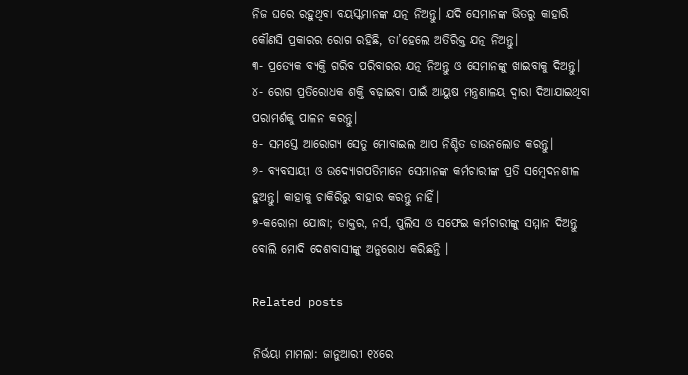ନିଜ ଘରେ ରହୁଥିବା ବୟସ୍କମାନଙ୍କ ଯତ୍ନ ନିଅନ୍ତୁ। ଯଦି ସେମାନଙ୍କ ଭିତରୁ କାହାରି କୌଣସି ପ୍ରକାରର ରୋଗ ରହିଛି, ତା’ହେଲେ ଅତିରିକ୍ତ ଯତ୍ନ ନିଅନ୍ତୁ।
୩- ପ୍ରତ୍ୟେକ ବ୍ୟକ୍ତି ଗରିବ ପରିବାରର ଯତ୍ନ ନିଅନ୍ତୁ ଓ ସେମାନଙ୍କୁ ଖାଇବାକୁ ଦିଅନ୍ତୁ।
୪- ରୋଗ ପ୍ରତିରୋଧକ ଶକ୍ତି ବଢ଼ାଇବା ପାଇଁ ଆୟୁଷ ମନ୍ତ୍ରଣାଳୟ ଦ୍ୱାରା ଦିଆଯାଇଥିବା ପରାମର୍ଶକୁ ପାଳନ କରନ୍ତୁ।
୫- ସମସ୍ତେ ଆରୋଗ୍ୟ ସେତୁ ମୋବାଇଲ ଆପ ନିଶ୍ଚିତ ଡାଉନଲୋଡ କରନ୍ତୁ।
୬- ବ୍ୟବସାୟୀ ଓ ଉଦ୍ୟୋଗପତିମାନେ ସେମାନଙ୍କ କର୍ମଚାରୀଙ୍କ ପ୍ରତି ସମ୍ବେଦନଶୀଳ ହୁଅନ୍ତୁ। କାହାକୁ ଚାକିରିରୁ ବାହାର କରନ୍ତୁ ନାହିଁ।
୭-କରୋନା ଯୋଦ୍ଧା; ଡାକ୍ତର, ନର୍ସ, ପୁଲିସ ଓ ସଫେଇ କର୍ମଚାରୀଙ୍କୁ ସମ୍ମାନ ଦିଅନ୍ତୁ ବୋଲି ମୋଦି ଦେଶବାସୀଙ୍କୁ ଅନୁରୋଧ କରିଛନ୍ତି ।

Related posts

ନିର୍ଭୟା ମାମଲା: ଜାନୁଆରୀ ୧୪ରେ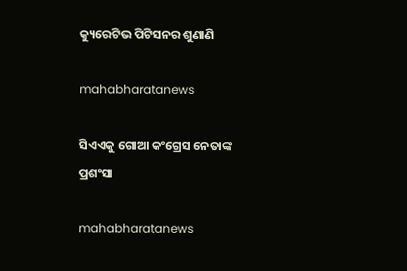କ୍ୟୁରେଟିଭ ପିଟିସନର ଶୁଣାଣି

mahabharatanews

ସିଏଏକୁ ଗୋଆ କଂଗ୍ରେସ ନେତାଙ୍କ ପ୍ରଶଂସା

mahabharatanews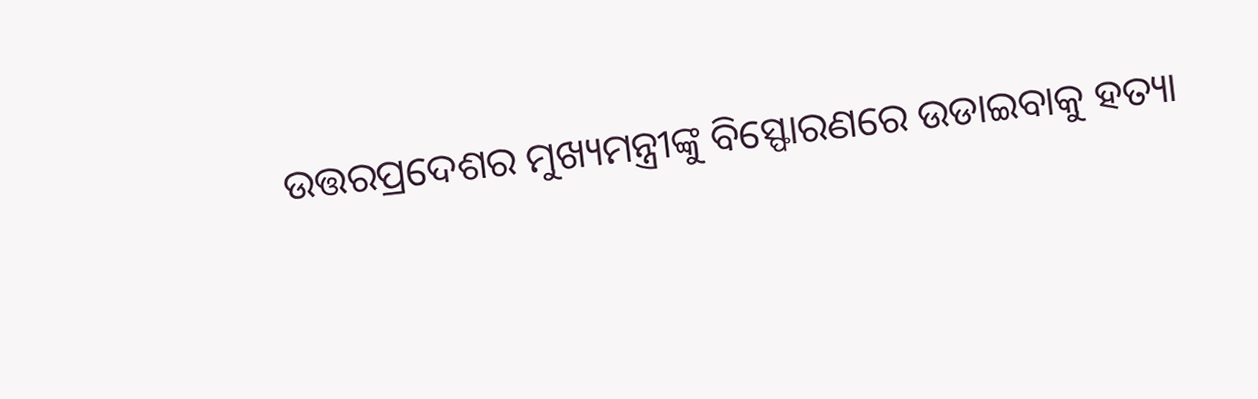ଉତ୍ତରପ୍ରଦେଶର ମୁଖ୍ୟମନ୍ତ୍ରୀଙ୍କୁ ବିସ୍ଫୋରଣରେ ଉଡାଇବାକୁ ହତ୍ୟା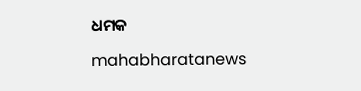ଧମକ

mahabharatanews